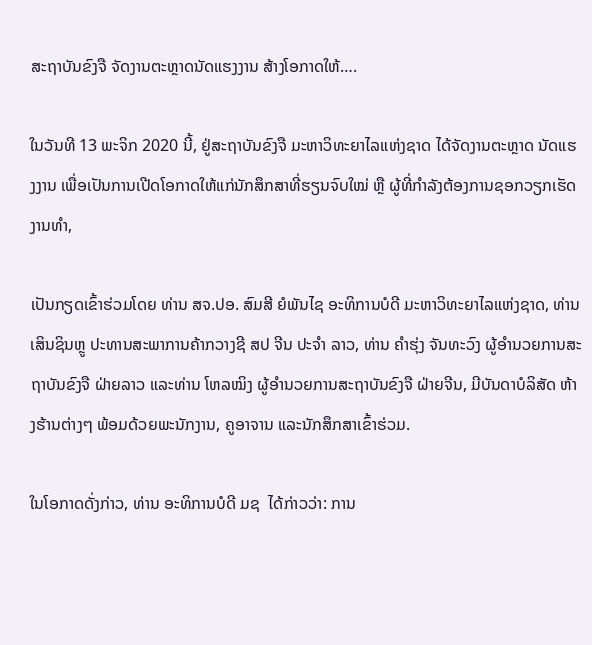ສະຖາບັນຂົງຈື ຈັດງານຕະຫຼາດນັດແຮງງານ ສ້າງໂອກາດໃຫ້….

ໃນວັນທີ 13 ພະຈິກ 2020 ນີ້, ຢູ່ສະຖາບັນຂົງຈື ມະຫາວິທະຍາໄລແຫ່ງຊາດ ໄດ້ຈັດງານຕະຫຼາດ ນັດແຮງງານ ເພື່ອເປັນການເປີດໂອກາດໃຫ້ແກ່ນັກສຶກສາທີ່ຮຽນຈົບໃໝ່ ຫຼື ຜູ້ທີ່ກໍາລັງຕ້ອງການຊອກວຽກເຮັດງານທຳ,

ເປັນກຽດເຂົ້າຮ່ວມໂດຍ ທ່ານ ສຈ.ປອ. ສົມສີ ຍໍພັນໄຊ ອະທິການບໍດີ ມະຫາວິທະຍາໄລແຫ່ງຊາດ, ທ່ານ ເສິນຊິນຫຼູ ປະທານສະພາການຄ້າກວາງຊີ ສປ ຈີນ ປະຈໍາ ລາວ, ທ່ານ ຄໍາຮຸ່ງ ຈັນທະວົງ ຜູ້ອໍານວຍການສະຖາບັນຂົງຈື ຝ່າຍລາວ ແລະທ່ານ ໂຫລໝິງ ຜູ້ອໍານວຍການສະຖາບັນຂົງຈື ຝ່າຍຈີນ, ມີບັນດາບໍລິສັດ ຫ້າງຮ້ານຕ່າງໆ ພ້ອມດ້ວຍພະນັກງານ, ຄູອາຈານ ແລະນັກສຶກສາເຂົ້າຮ່ວມ.

ໃນໂອກາດດັ່ງກ່າວ, ທ່ານ ອະທິການບໍດີ ມຊ  ໄດ້ກ່າວວ່າ: ການ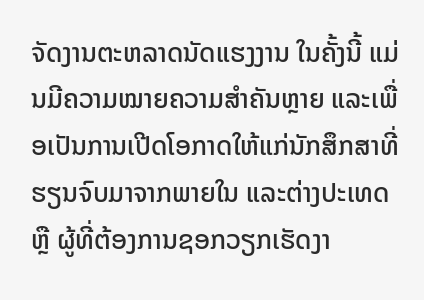ຈັດງານຕະຫລາດນັດແຮງງານ ໃນຄັ້ງນີ້ ແມ່ນມີຄວາມໝາຍຄວາມສຳຄັນຫຼາຍ ແລະເພື່ອເປັນການເປີດໂອກາດໃຫ້ແກ່ນັກສຶກສາທີ່ຮຽນຈົບມາຈາກພາຍໃນ ແລະຕ່າງປະເທດ ຫຼື ຜູ້ທີ່ຕ້ອງການຊອກວຽກເຮັດງາ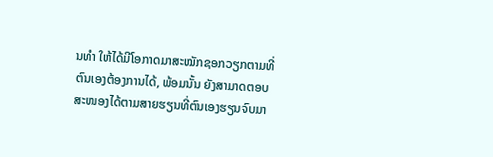ນທຳ ໃຫ້ໄດ້ມີໂອກາດມາສະໝັກຊອກວຽກຕາມທີ່ຕົນເອງຕ້ອງການໄດ້, ພ້ອມນັ້ນ ຍັງສາມາດຕອບສະໜອງໄດ້ຕາມສາຍຮຽນທີ່ຕົນເອງຮຽນຈົບມາ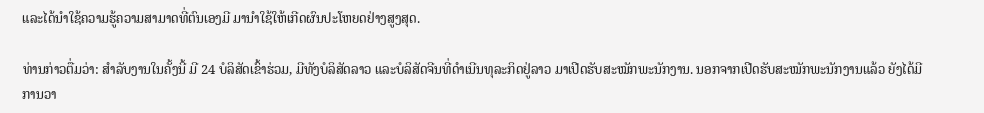ແລະໄດ້ນຳໃຊ້ຄວາມຮູ້ຄວາມສາມາດທີ່ຕົນເອງມີ ມານຳໃຊ້ໃຫ້ເກີດຜົນປະໂຫຍດຢ່າງສູງສຸດ.

ທ່ານກ່າວຕື່ມວ່າ: ສໍາລັບງານໃນຄັ້ງນີ້ ມີ 24 ບໍລິສັດເຂົ້າຮ່ວມ, ມີທັງບໍລິສັດລາວ ແລະບໍລິສັດຈີນທີ່ດຳເນີນທຸລະກິດຢູ່ລາວ ມາເປີດຮັບສະໝັກພະນັກງານ. ນອກຈາກເປີດຮັບສະໝັກພະນັກງານແລ້ວ ຍັງໄດ້ມີການວາ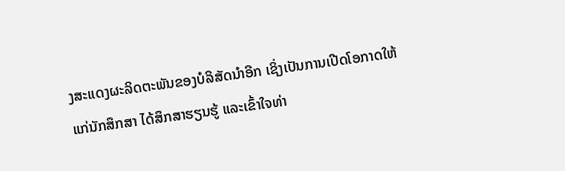ງສະແດງຜະລິດຕະພັນຂອງບໍລິສັດນຳອີກ ເຊິ່ງເປັນການເປີດໂອກາດໃຫ້ແກ່ນັກສຶກສາ ໄດ້ສຶກສາຮຽນຮູ້ ແລະເຂົ້າໃຈທ່າ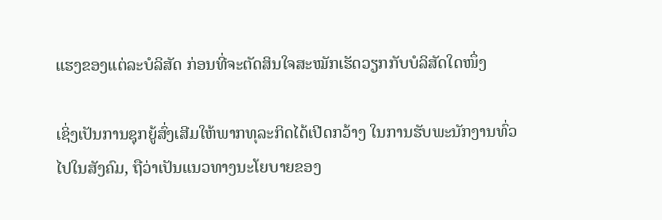ແຮງຂອງແຕ່ລະບໍລິສັດ ກ່ອນທີ່ຈະຕັດສິນໃຈສະໝັກເຮັດວຽກກັບບໍລິສັດໃດໜຶ່ງ

ເຊິ່ງເປັນການຊຸກຍູ້ສົ່ງເສີມໃຫ້ພາກທຸລະກິດໄດ້ເປີດກວ້າງ ໃນການຮັບພະນັກງານທົ່ວໄປໃນສັງຄົມ, ຖືວ່າເປັນແນວທາງນະໂຍບາຍຂອງ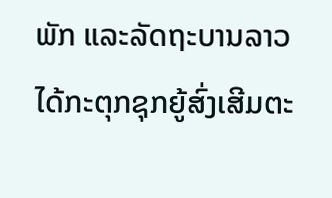ພັກ ແລະລັດຖະບານລາວ ໄດ້ກະຕຸກຊຸກຍູ້ສົ່ງເສີມຕະ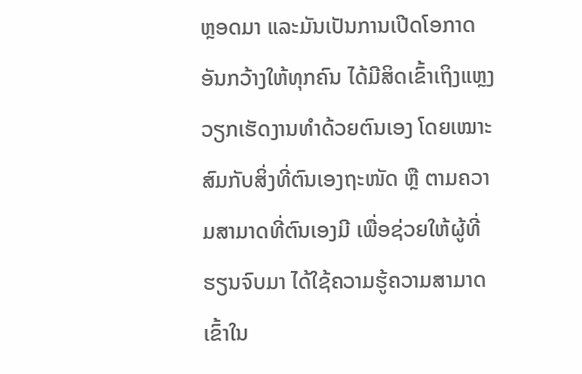ຫຼອດມາ ແລະມັນເປັນການເປີດໂອກາດອັນກວ້າງໃຫ້ທຸກຄົນ ໄດ້ມີສິດເຂົ້າເຖິງແຫຼງວຽກເຮັດງານທຳດ້ວຍຕົນເອງ ໂດຍເໝາະສົມກັບສິ່ງທີ່ຕົນເອງຖະໜັດ ຫຼື ຕາມຄວາມສາມາດທີ່ຕົນເອງມີ ເພື່ອຊ່ວຍໃຫ້ຜູ້ທີ່ຮຽນຈົບມາ ໄດ້ໃຊ້ຄວາມຮູ້ຄວາມສາມາດເຂົ້າໃນ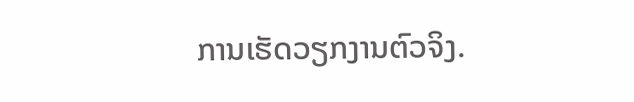ການເຮັດວຽກງານຕົວຈິງ.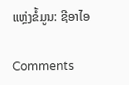ແຫຼ່ງຂໍ້ມູນ: ຊີອາໄອ

Comments